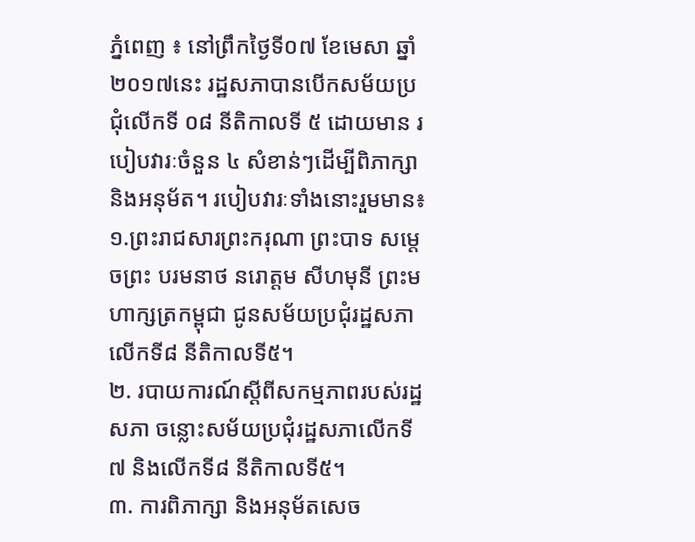ភ្នំពេញ ៖ នៅព្រឹកថ្ងៃទី០៧ ខែមេសា ឆ្នាំ២០១៧នេះ រដ្ឋសភាបានបើកសម័យប្រជុំលើកទី ០៨ នីតិកាលទី ៥ ដោយមាន របៀបវារៈចំនួន ៤ សំខាន់ៗដើម្បីពិភាក្សា និងអនុម័ត។ របៀបវារៈទាំងនោះរួមមាន៖
១.ព្រះរាជសារព្រះករុណា ព្រះបាទ សម្តេចព្រះ បរមនាថ នរោត្តម សីហមុនី ព្រះមហាក្សត្រកម្ពុជា ជូនសម័យប្រជុំរដ្ឋសភា លើកទី៨ នីតិកាលទី៥។
២. របាយការណ៍ស្តីពីសកម្មភាពរបស់រដ្ឋសភា ចន្លោះសម័យប្រជុំរដ្ឋសភាលើកទី៧ និងលើកទី៨ នីតិកាលទី៥។
៣. ការពិភាក្សា និងអនុម័តសេច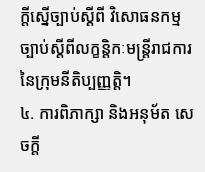ក្តីស្នើច្បាប់ស្តីពី វិសោធនកម្មច្បាប់ស្តីពីលក្ខន្តិកៈមន្រ្តីរាជការ នៃក្រុមនីតិប្បញ្ញត្តិ។
៤. ការពិភាក្សា និងអនុម័ត សេចក្តី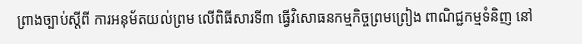ព្រាងច្បាប់ស្តីពី ការអនុម័តយល់ព្រម លើពិធីសារទី៣ ធ្វើវិសោធនកម្មកិច្ចព្រមព្រៀង ពាណិជ្ជកម្មទំនិញ នៅ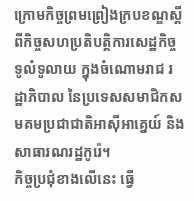ក្រោមកិច្ចព្រមព្រៀងក្របខណ្ឌស្តីពីកិច្ចសហប្រតិបត្តិការសេដ្ឋកិច្ចទូលំទូលាយ ក្នុងចំណោមរាជ រដ្ឋាភិបាល នៃប្រទេសសមាជិកសមគមប្រជាជាតិអាស៊ីអាគ្នេយ៍ និងសាធារណរដ្ឋកូរ៉េ។
កិច្ចប្រជុំខាងលើនេះ ធ្វើ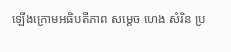ឡើងក្រោមអធិបតីភាព សម្តេច ហេង សំរិន ប្រ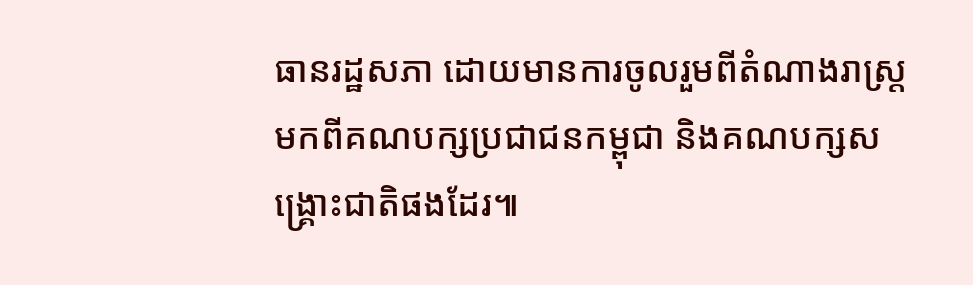ធានរដ្ឋសភា ដោយមានការចូលរួមពីតំណាងរាស្រ្តមកពីគណបក្សប្រជាជនកម្ពុជា និងគណបក្សសង្រ្គោះជាតិផងដែរ៕